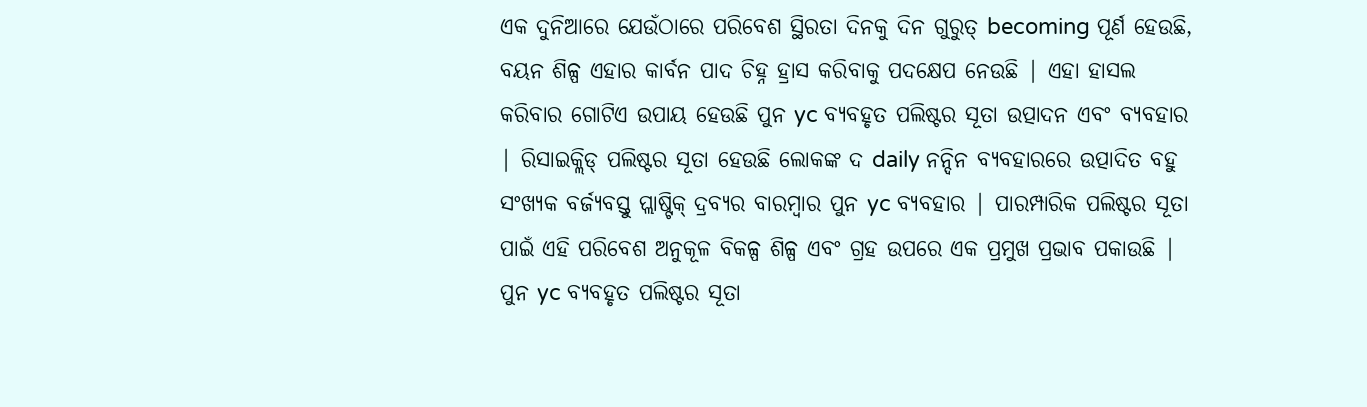ଏକ ଦୁନିଆରେ ଯେଉଁଠାରେ ପରିବେଶ ସ୍ଥିରତା ଦିନକୁ ଦିନ ଗୁରୁତ୍ becoming ପୂର୍ଣ ହେଉଛି, ବୟନ ଶିଳ୍ପ ଏହାର କାର୍ବନ ପାଦ ଚିହ୍ନ ହ୍ରାସ କରିବାକୁ ପଦକ୍ଷେପ ନେଉଛି | ଏହା ହାସଲ କରିବାର ଗୋଟିଏ ଉପାୟ ହେଉଛି ପୁନ yc ବ୍ୟବହୃତ ପଲିଷ୍ଟର ସୂତା ଉତ୍ପାଦନ ଏବଂ ବ୍ୟବହାର | ରିସାଇକ୍ଲିଡ୍ ପଲିଷ୍ଟର ସୂତା ହେଉଛି ଲୋକଙ୍କ ଦ daily ନନ୍ଦିନ ବ୍ୟବହାରରେ ଉତ୍ପାଦିତ ବହୁ ସଂଖ୍ୟକ ବର୍ଜ୍ୟବସ୍ତୁ ପ୍ଲାଷ୍ଟିକ୍ ଦ୍ରବ୍ୟର ବାରମ୍ବାର ପୁନ yc ବ୍ୟବହାର | ପାରମ୍ପାରିକ ପଲିଷ୍ଟର ସୂତା ପାଇଁ ଏହି ପରିବେଶ ଅନୁକୂଳ ବିକଳ୍ପ ଶିଳ୍ପ ଏବଂ ଗ୍ରହ ଉପରେ ଏକ ପ୍ରମୁଖ ପ୍ରଭାବ ପକାଉଛି |
ପୁନ yc ବ୍ୟବହୃତ ପଲିଷ୍ଟର ସୂତା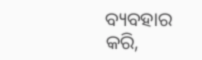ବ୍ୟବହାର କରି,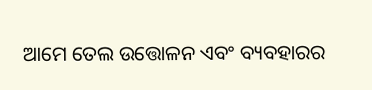ଆମେ ତେଲ ଉତ୍ତୋଳନ ଏବଂ ବ୍ୟବହାରର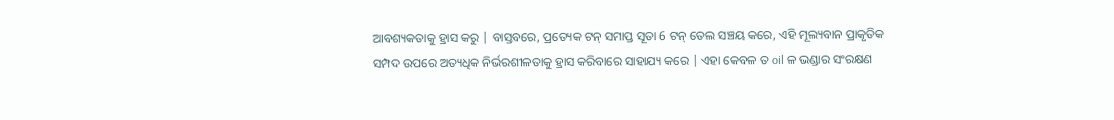ଆବଶ୍ୟକତାକୁ ହ୍ରାସ କରୁ | ବାସ୍ତବରେ, ପ୍ରତ୍ୟେକ ଟନ୍ ସମାପ୍ତ ସୂତା 6 ଟନ୍ ତେଲ ସଞ୍ଚୟ କରେ, ଏହି ମୂଲ୍ୟବାନ ପ୍ରାକୃତିକ ସମ୍ପଦ ଉପରେ ଅତ୍ୟଧିକ ନିର୍ଭରଶୀଳତାକୁ ହ୍ରାସ କରିବାରେ ସାହାଯ୍ୟ କରେ | ଏହା କେବଳ ତ oil ଳ ଭଣ୍ଡାର ସଂରକ୍ଷଣ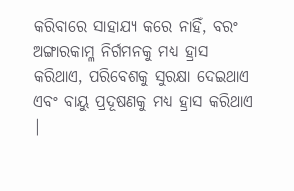କରିବାରେ ସାହାଯ୍ୟ କରେ ନାହିଁ, ବରଂ ଅଙ୍ଗାରକାମ୍ଳ ନିର୍ଗମନକୁ ମଧ୍ୟ ହ୍ରାସ କରିଥାଏ, ପରିବେଶକୁ ସୁରକ୍ଷା ଦେଇଥାଏ ଏବଂ ବାୟୁ ପ୍ରଦୂଷଣକୁ ମଧ୍ୟ ହ୍ରାସ କରିଥାଏ |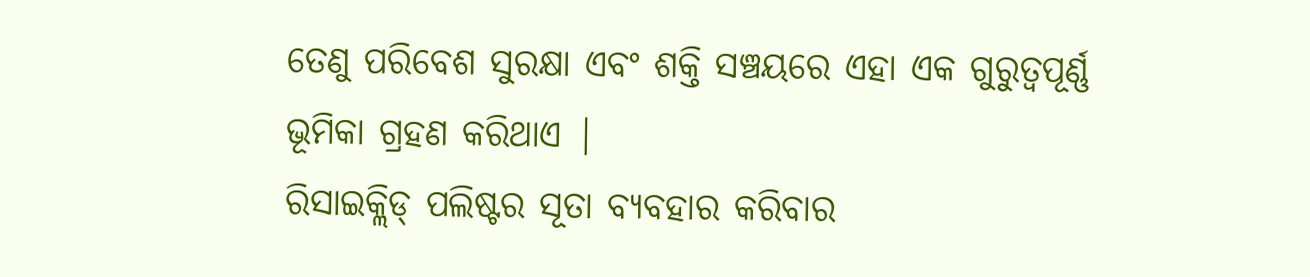ତେଣୁ ପରିବେଶ ସୁରକ୍ଷା ଏବଂ ଶକ୍ତି ସଞ୍ଚୟରେ ଏହା ଏକ ଗୁରୁତ୍ୱପୂର୍ଣ୍ଣ ଭୂମିକା ଗ୍ରହଣ କରିଥାଏ |
ରିସାଇକ୍ଲିଡ୍ ପଲିଷ୍ଟର ସୂତା ବ୍ୟବହାର କରିବାର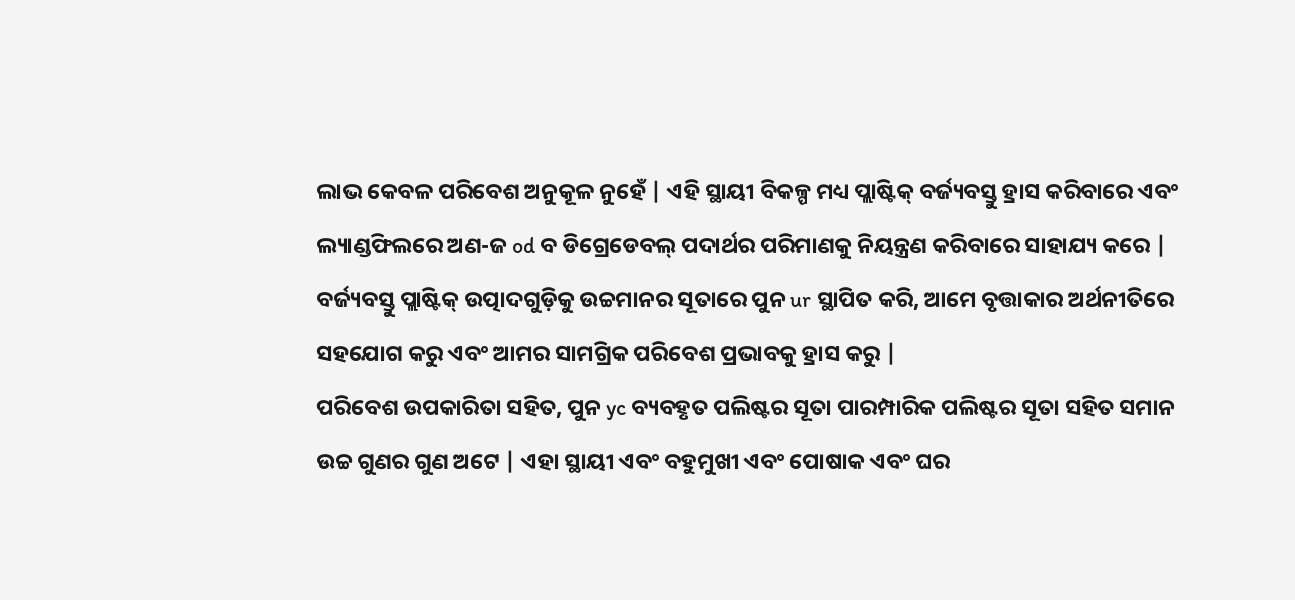ଲାଭ କେବଳ ପରିବେଶ ଅନୁକୂଳ ନୁହେଁ | ଏହି ସ୍ଥାୟୀ ବିକଳ୍ପ ମଧ୍ୟ ପ୍ଲାଷ୍ଟିକ୍ ବର୍ଜ୍ୟବସ୍ତୁ ହ୍ରାସ କରିବାରେ ଏବଂ ଲ୍ୟାଣ୍ଡଫିଲରେ ଅଣ-ଜ od ବ ଡିଗ୍ରେଡେବଲ୍ ପଦାର୍ଥର ପରିମାଣକୁ ନିୟନ୍ତ୍ରଣ କରିବାରେ ସାହାଯ୍ୟ କରେ | ବର୍ଜ୍ୟବସ୍ତୁ ପ୍ଲାଷ୍ଟିକ୍ ଉତ୍ପାଦଗୁଡ଼ିକୁ ଉଚ୍ଚମାନର ସୂତାରେ ପୁନ ur ସ୍ଥାପିତ କରି, ଆମେ ବୃତ୍ତାକାର ଅର୍ଥନୀତିରେ ସହଯୋଗ କରୁ ଏବଂ ଆମର ସାମଗ୍ରିକ ପରିବେଶ ପ୍ରଭାବକୁ ହ୍ରାସ କରୁ |
ପରିବେଶ ଉପକାରିତା ସହିତ, ପୁନ yc ବ୍ୟବହୃତ ପଲିଷ୍ଟର ସୂତା ପାରମ୍ପାରିକ ପଲିଷ୍ଟର ସୂତା ସହିତ ସମାନ ଉଚ୍ଚ ଗୁଣର ଗୁଣ ଅଟେ | ଏହା ସ୍ଥାୟୀ ଏବଂ ବହୁମୁଖୀ ଏବଂ ପୋଷାକ ଏବଂ ଘର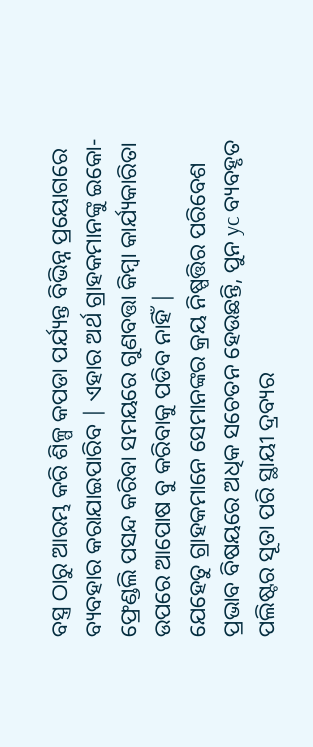ବସ୍ତ୍ର ଠାରୁ ଆରମ୍ଭ କରି ଶିଳ୍ପ କପଡା ପର୍ଯ୍ୟନ୍ତ ବିଭିନ୍ନ ପ୍ରୟୋଗରେ ବ୍ୟବହାର କରାଯାଇପାରିବ | ଏହାର ଅର୍ଥ ଗ୍ରାହକମାନଙ୍କୁ ଇକୋ-ଫ୍ରେଣ୍ଡଲି ପସନ୍ଦ କରିବା ସମୟରେ ଗୁଣବତ୍ତା କିମ୍ବା କାର୍ଯ୍ୟକାରିତା ଉପରେ ଆପୋଷ ବୁ କରିବାକୁ ପଡିବ ନାହିଁ |
ଯେହେତୁ ଗ୍ରାହକମାନେ ସେମାନଙ୍କର କ୍ରୟ ନିଷ୍ପତ୍ତିର ପରିବେଶ ପ୍ରଭାବ ବିଷୟରେ ଅଧିକ ସଚେତନ ହେଉଛନ୍ତି, ପୁନ yc ବ୍ୟବହୃତ ପଲିଷ୍ଟର ସୂତା ପରି ସ୍ଥାୟୀ ଦ୍ରବ୍ୟର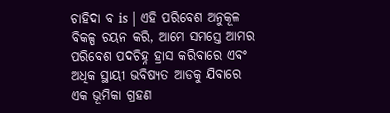ଚାହିଦା ବ is | ଏହି ପରିବେଶ ଅନୁକୂଳ ବିକଳ୍ପ ଚୟନ କରି, ଆମେ ସମସ୍ତେ ଆମର ପରିବେଶ ପଦଚିହ୍ନ ହ୍ରାସ କରିବାରେ ଏବଂ ଅଧିକ ସ୍ଥାୟୀ ଭବିଷ୍ୟତ ଆଡକୁ ଯିବାରେ ଏକ ଭୂମିକା ଗ୍ରହଣ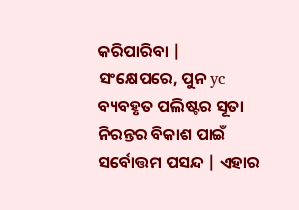କରିପାରିବା |
ସଂକ୍ଷେପରେ, ପୁନ yc ବ୍ୟବହୃତ ପଲିଷ୍ଟର ସୂତା ନିରନ୍ତର ବିକାଶ ପାଇଁ ସର୍ବୋତ୍ତମ ପସନ୍ଦ | ଏହାର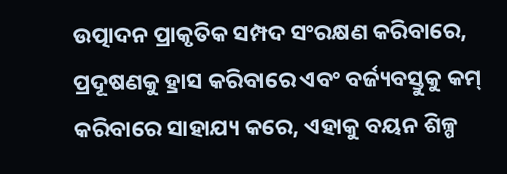ଉତ୍ପାଦନ ପ୍ରାକୃତିକ ସମ୍ପଦ ସଂରକ୍ଷଣ କରିବାରେ, ପ୍ରଦୂଷଣକୁ ହ୍ରାସ କରିବାରେ ଏବଂ ବର୍ଜ୍ୟବସ୍ତୁକୁ କମ୍ କରିବାରେ ସାହାଯ୍ୟ କରେ, ଏହାକୁ ବୟନ ଶିଳ୍ପ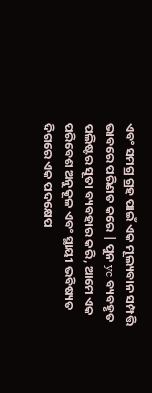ଏବଂ ସମଗ୍ର ଗ୍ରହ ପାଇଁ ଏକ ମୂଲ୍ୟବାନ ସମ୍ପତ୍ତି ଭାବରେ ପରିଣତ କରେ | ପୁନ yc ବ୍ୟବହୃତ ପଲିଷ୍ଟର ସୂତା ବ୍ୟବହାର କରି, ଆମେ ଏକ ପରିବେଶ ଅନୁକୂଳ ଏବଂ ସ୍ଥାୟୀ ଭବିଷ୍ୟତ ଦିଗରେ ଏକ ପଦକ୍ଷେପ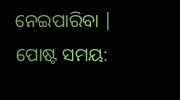ନେଇପାରିବା |
ପୋଷ୍ଟ ସମୟ: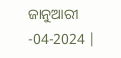ଜାନୁଆରୀ -04-2024 |